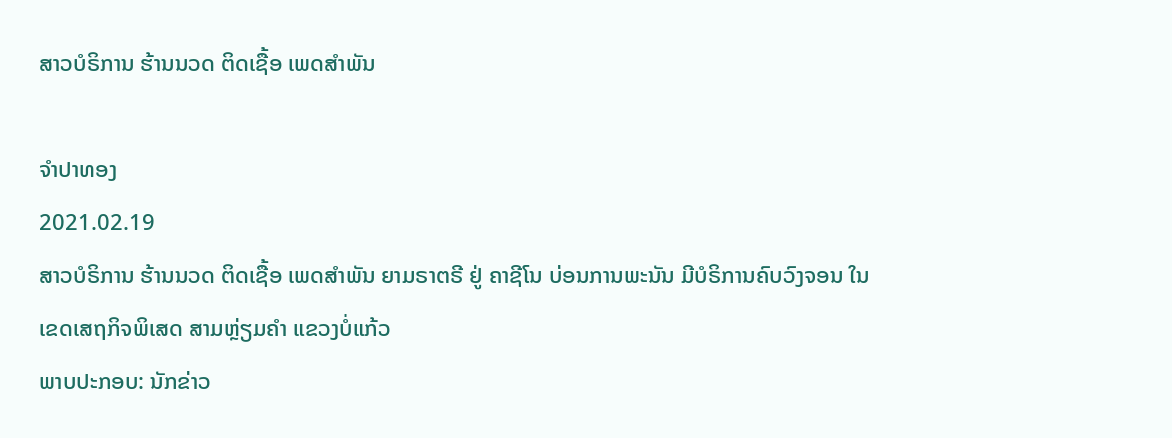ສາວບໍຣິການ ຮ້ານນວດ ຕິດເຊື້ອ ເພດສໍາພັນ

ຈໍາປາທອງ
2021.02.19
ສາວບໍຣິການ ຮ້ານນວດ ຕິດເຊື້ອ ເພດສໍາພັນ ຍາມຣາຕຣີ ຢູ່ ຄາຊີໂນ ບ່ອນການພະນັນ ມີບໍຣິການຄົບວົງຈອນ ໃນເຂດເສຖກິຈພິເສດ ສາມຫຼ່ຽມຄໍາ ແຂວງບໍ່ແກ້ວ
ພາບປະກອບ: ນັກຂ່າວ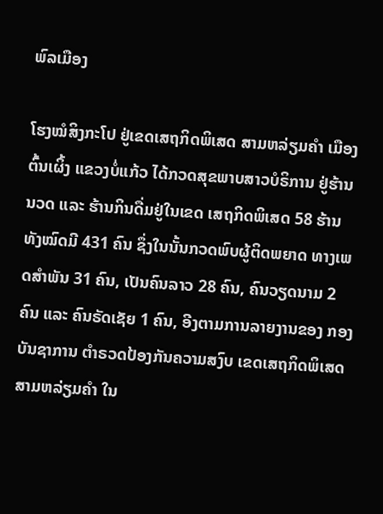ພົລເມືອງ

ໂຮງໝໍສິງກະໂປ ຢູ່ເຂດເສຖກິດພິເສດ ສາມຫລ່ຽມຄໍາ ເມືອງຕົ້ນເຜິ້ງ ແຂວງບໍ່ແກ້ວ ໄດ້ກວດສຸຂພາບສາວບໍຣິການ ຢູ່ຮ້ານນວດ ແລະ ຮ້ານກິນດື່ມຢູ່ໃນເຂດ ເສຖກິດພິເສດ 58 ຮ້ານ ທັງໝົດມີ 431 ຄົນ ຊຶ່ງໃນນັ້ນກວດພົບຜູ້ຕິດພຍາດ ທາງເພດສໍາພັນ 31 ຄົນ, ເປັນຄົນລາວ 28 ຄົນ, ຄົນວຽດນາມ 2 ຄົນ ແລະ ຄົນຣັດເຊັຍ 1 ຄົນ, ອີງຕາມການລາຍງານຂອງ ກອງບັນຊາການ ຕໍາຣວດປ້ອງກັນຄວາມສງົບ ເຂດເສຖກິດພິເສດ ສາມຫລ່ຽມຄໍາ ໃນ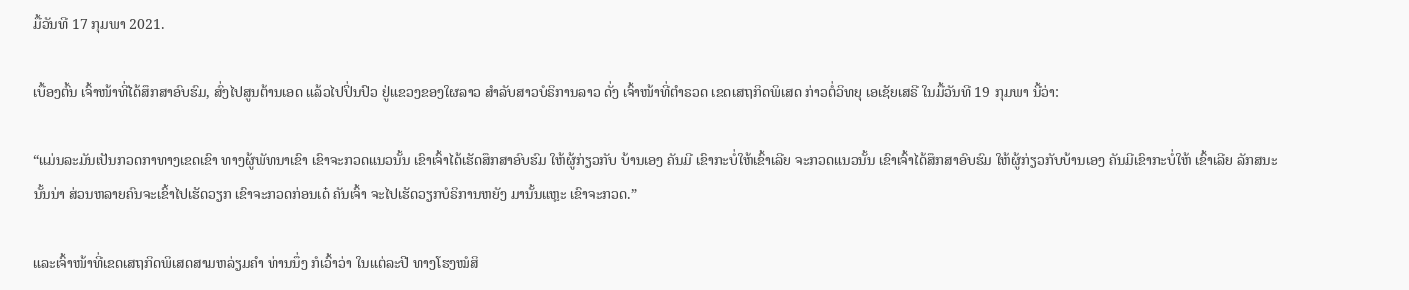ມື້ວັນທີ 17 ກຸມພາ 2021.

ເບື້ອງຕົ້ນ ເຈົ້າໜ້າທີ່ໄດ້ສຶກສາອົບຮົມ, ສົ່ງໄປສູນຕ້ານເອດ ແລ້ວໄປປິ່ນປົວ ຢູ່ແຂວງຂອງໃຜລາວ ສໍາລັບສາວບໍຣິການລາວ ດັ່ງ ເຈົ້າໜ້າທີ່ຕໍາຣວດ ເຂດເສຖກິດພິເສດ ກ່າວຕໍ່ວິທຍຸ ເອເຊັຍເສຣີ ໃນມື້ວັນທີ 19 ກຸມພາ ນີ້ວ່າ:

“ແມ່ນລະມັນເປັນກວດກາທາງເຂດເຂົາ ທາງຜູ້ພັທນາເຂົາ ເຂົາຈະກວດແນວນັ້ນ ເຂົາເຈົ້າໄດ້ເຮັດສຶກສາອົບຮົມ ໃຫ້ຜູ້ກ່ຽວກັບ ບ້ານເອງ ຄັນມີ ເຂົາກະບໍ່ໃຫ້ເຂົ້າເລີຍ ຈະກວດແນວນັ້ນ ເຂົາເຈົ້າໄດ້ສຶກສາອົບຮົມ ໃຫ້ຜູ້ກ່ຽວກັບບ້ານເອງ ຄັນມີເຂົາກະບໍ່ໃຫ້ ເຂົ້າເລີຍ ລັກສນະນັ້ນນ່າ ສ່ວນຫລາຍຄົນຈະເຂົ້າໄປເຮັດວຽກ ເຂົາຈະກວດກ່ອນເດ໋ ຄັນເຈົ້າ ຈະໄປເຮັດວຽກບໍຣິການຫຍັງ ມານັ້ນແຫຼະ ເຂົາຈະກວດ.”

ແລະເຈົ້າໜ້າທີ່ເຂດເສຖກິດພິເສດສາມຫລ່ຽມຄໍາ ທ່ານນຶ່ງ ກໍເວົ້າວ່າ ໃນແຕ່ລະປີ ທາງໂຮງໝໍສິ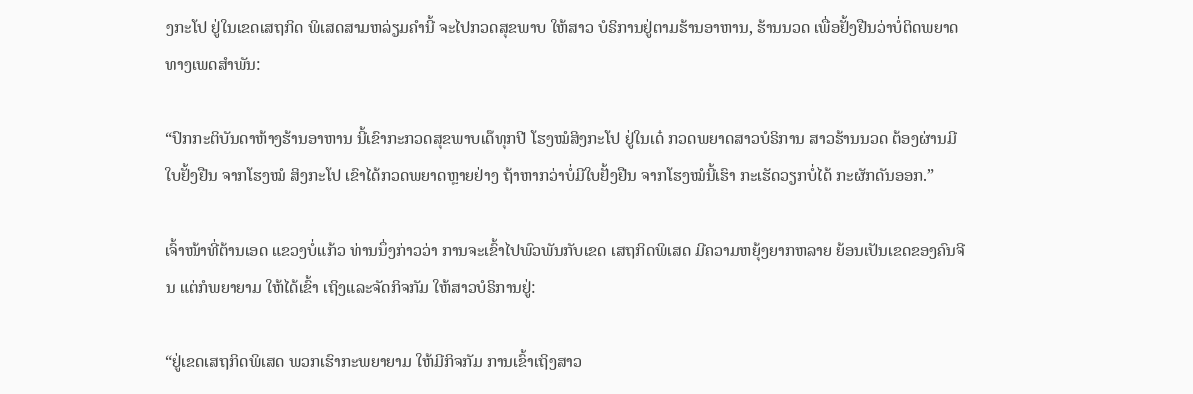ງກະໂປ ຢູ່ໃນເຂດເສຖກິດ ພິເສດສາມຫລ່ຽມຄໍານີ້ ຈະໄປກວດສຸຂພາບ ໃຫ້ສາວ ບໍຣິການຢູ່ຕາມຮ້ານອາຫານ, ຮ້ານນວດ ເພື່ອຢັ້ງຢືນວ່າບໍ່ຕິດພຍາດ ທາງເພດສໍາພັນ:

“ປົກກະຕິບັນດາຫ້າງຮ້ານອາຫານ ນີ້ເຂົາກະກວດສຸຂພາບເດ໊ທຸກປີ ໂຮງໝໍສິງກະໂປ ຢູ່ໃນເດ໋ ກວດພຍາດສາວບໍຣິການ ສາວຮ້ານນວດ ຕ້ອງຜ່ານມີໃບຢັ້ງຢືນ ຈາກໂຮງໝໍ ສິງກະໂປ ເຂົາໄດ້ກວດພຍາດຫຼາຍຢ່າງ ຖ້າຫາກວ່າບໍ່ມີໃບຢັ້ງຢືນ ຈາກໂຮງໝໍນີ້ເຮົາ ກະເຮັດວຽກບໍ່ໄດ້ ກະຜັກດັນອອກ.”

ເຈົ້າໜ້າທີ່ຕ້ານເອດ ແຂວງບໍ່ແກ້ວ ທ່ານນຶ່ງກ່າວວ່າ ການຈະເຂົ້າໄປພົວພັນກັບເຂດ ເສຖກິດພິເສດ ມີຄວາມຫຍຸ້ງຍາກຫລາຍ ຍ້ອນເປັນເຂດຂອງຄົນຈີນ ແຕ່ກໍພຍາຍາມ ໃຫ້ໄດ້ເຂົ້າ ເຖິງແລະຈັດກິຈກັມ ໃຫ້ສາວບໍຣິການຢູ່:

“ຢູ່ເຂດເສຖກິດພິເສດ ພວກເຮົາກະພຍາຍາມ ໃຫ້ມີກິຈກັມ ການເຂົ້າເຖິງສາວ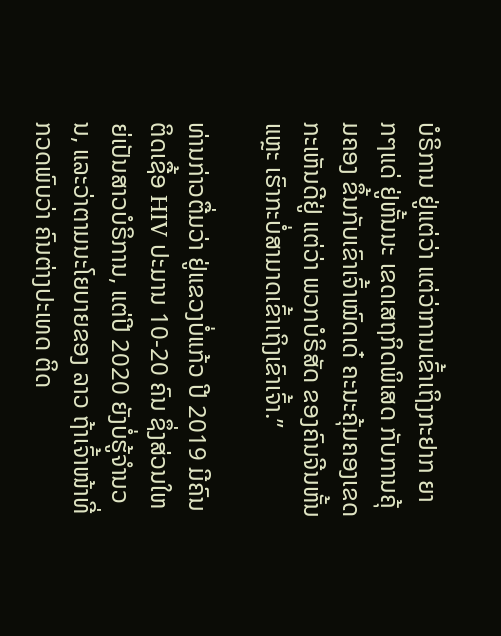ບໍຣິການ ຢູ່ແຕ່ວ່າ ແຕ່ວ່າການເຂົ້າເຖິງກະຢາກ ຍາກໆແດ່ ຢູ່ຫັ້ນນະ ເຂດເສຖກິດພິເສດ ກັບການຄຸ້ມຄອງ ຂຶ້ນກັບເຂົາເຈົ້າໝົດເດ໋ ຄະນະຄຸ້ມຄອງເຂດ ກະເຫັນດີຢູ່ ແຕ່ວ່າ ພວກບໍຣິສັດ ຂອງຄົນຈີນຫັ້ນແຫຼະ ເຮົາກະບໍ່ສາມາດເຂົ້າເຖິງເຂົາເຈົ້າ.”

ທ່ານກ່າວຕື່ມວ່າ ຢູ່ແຂວງບໍ່ແກ້ວ ປີ 2019 ມີຄົນຕິດເຊື້ອ HIV ປະມານ 10-20 ຄົນ ຊຶ່ງສ່ວນໃຫຍ່ເປັນສາວບໍຣິການ, ແຕ່ປີ 2020 ຍັງບໍ່ຮູ້ຈໍານວນ, ແລະວ່າຕາມນະໂຍບາຍຂອງ ລາວ ຖ້າເຈົ້າໜ້າທີ່ກວດພົບວ່າ ຄົນຕ່າງປະເທດ ຕິດ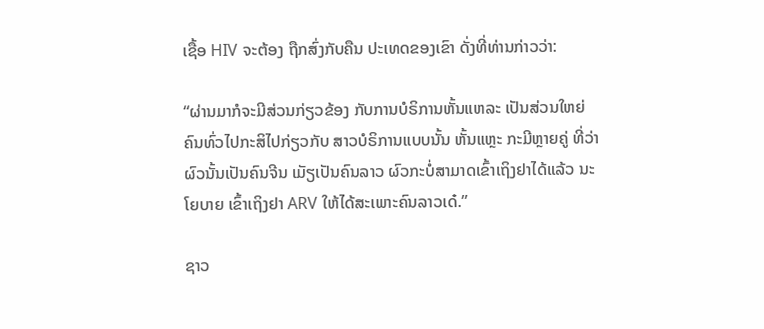ເຊື້ອ HIV ຈະຕ້ອງ ຖືກສົ່ງກັບຄືນ ປະເທດຂອງເຂົາ ດັ່ງທີ່ທ່ານກ່າວວ່າ:

“ຜ່ານມາກໍຈະມີສ່ວນກ່ຽວຂ້ອງ ກັບການບໍຣິການຫັ້ນແຫລະ ເປັນສ່ວນໃຫຍ່ ຄົນທົ່ວໄປກະສິໄປກ່ຽວກັບ ສາວບໍຣິການແບບນັ້ນ ຫັ້ນແຫຼະ ກະມີຫຼາຍຄູ່ ທີ່ວ່າຜົວນັ້ນເປັນຄົນຈີນ ເມັຽເປັນຄົນລາວ ຜົວກະບໍ່ສາມາດເຂົ້າເຖິງຢາໄດ້ແລ້ວ ນະໂຍບາຍ ເຂົ້າເຖິງຢາ ARV ໃຫ້ໄດ້ສະເພາະຄົນລາວເດ໋.”

ຊາວ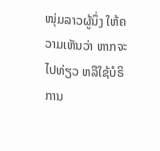ໜຸ່ມລາວຜູ້ນຶ່ງ ໃຫ້ຄວາມເຫັນວ່າ ຫາກຈະໄປທ່ຽວ ຫລືໃຊ້ບໍຣິການ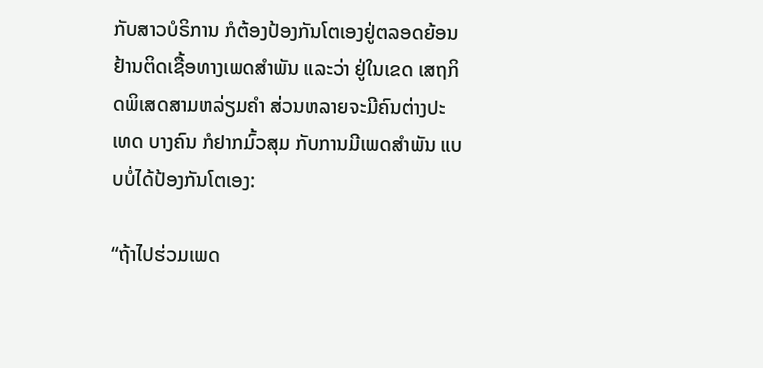ກັບສາວບໍຣິການ ກໍຕ້ອງປ້ອງກັນໂຕເອງຢູ່ຕລອດຍ້ອນ ຢ້ານຕິດເຊື້ອທາງເພດສໍາພັນ ແລະວ່າ ຢູ່ໃນເຂດ ເສຖກິດພິເສດສາມຫລ່ຽມຄໍາ ສ່ວນຫລາຍຈະມີຄົນຕ່າງປະເທດ ບາງຄົນ ກໍຢາກມົ້ວສຸມ ກັບການມີເພດສໍາພັນ ແບບບໍ່ໄດ້ປ້ອງກັນໂຕເອງ:

“ຖ້າໄປຮ່ວມເພດ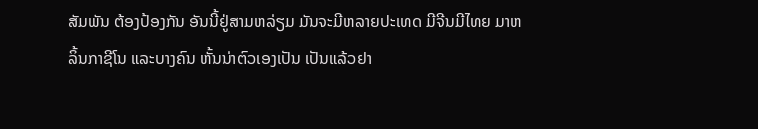ສັມພັນ ຕ້ອງປ້ອງກັນ ອັນນີ້ຢູ່ສາມຫລ່ຽມ ມັນຈະມີຫລາຍປະເທດ ມີຈີນມີໄທຍ ມາຫລິ້ນກາຊີໂນ ແລະບາງຄົນ ຫັ້ນນ່າຕົວເອງເປັນ ເປັນແລ້ວຢາ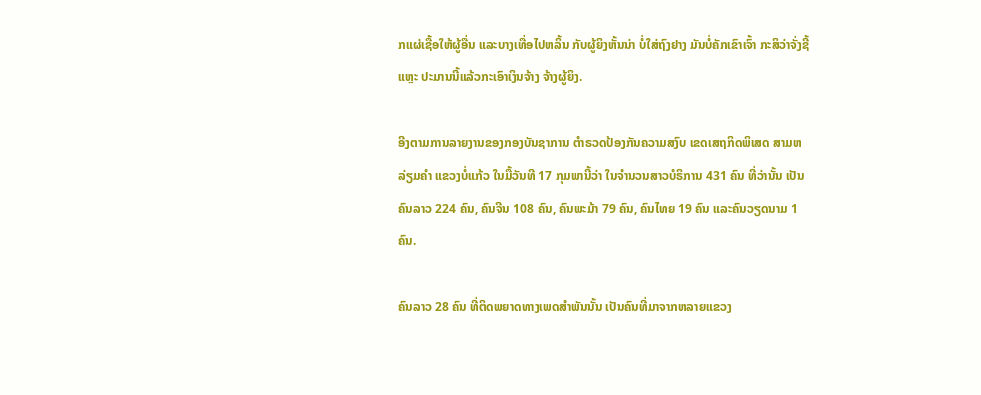ກແຜ່ເຊື້ອໃຫ້ຜູ້ອື່ນ ແລະບາງເທື່ອໄປຫລິ້ນ ກັບຜູ້ຍິງຫັ້ນນ່າ ບໍ່ໃສ່ຖົງຢາງ ມັນບໍ່ຄັກເຂົາເຈົ້າ ກະສິວ່າຈັ່ງຊີ້ແຫຼະ ປະມານນີ້ແລ້ວກະເອົາເງິນຈ້າງ ຈ້າງຜູ້ຍິງ.

ອີງຕາມການລາຍງານຂອງກອງບັນຊາການ ຕໍາຣວດປ້ອງກັນຄວາມສງົບ ເຂດເສຖກິດພິເສດ ສາມຫລ່ຽມຄໍາ ແຂວງບໍ່ແກ້ວ ໃນມື້ວັນທີ 17 ກຸມພານີ້ວ່າ ໃນຈໍານວນສາວບໍຣິການ 431 ຄົນ ທີ່ວ່ານັ້ນ ເປັນຄົນລາວ 224 ຄົນ, ຄົນຈີນ 108 ຄົນ, ຄົນພະມ້າ 79 ຄົນ, ຄົນໄທຍ 19 ຄົນ ແລະຄົນວຽດນາມ 1 ຄົນ.

ຄົນລາວ 28 ຄົນ ທີ່ຕິດພຍາດທາງເພດສໍາພັນນັ້ນ ເປັນຄົນທີ່ມາຈາກຫລາຍແຂວງ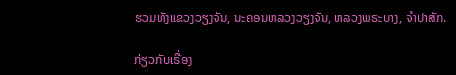ຮວມທັງແຂວງວຽງຈັນ, ນະຄອນຫລວງວຽງຈັນ, ຫລວງພຣະບາງ, ຈໍາປາສັກ.

ກ່ຽວກັບເຣື່ອງ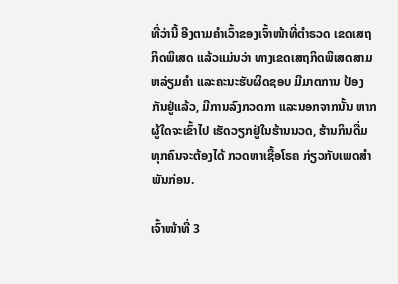ທີ່ວ່ານີ້ ອີງຕາມຄໍາເວົ້າຂອງເຈົ້າໜ້າທີ່ຕໍາຣວດ ເຂດເສຖກິດພິເສດ ແລ້ວແມ່ນວ່າ ທາງເຂດເສຖກິດພິເສດສາມ ຫລ່ຽມຄໍາ ແລະຄະນະຮັບຜິດຊອບ ມີມາຕການ ປ້ອງກັນຢູ່ແລ້ວ, ມີການລົງກວດກາ ແລະນອກຈາກນັ້ນ ຫາກຜູ້ໃດຈະເຂົ້າໄປ ເຮັດວຽກຢູ່ໃນຮ້ານນວດ, ຮ້ານກິນດື່ມ ທຸກຄົນຈະຕ້ອງໄດ້ ກວດຫາເຊື້ອໂຣຄ ກ່ຽວກັບເພດສໍາພັນກ່ອນ.

ເຈົ້າໜ້າທີ່ 3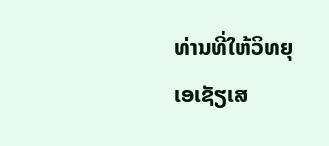ທ່ານທີ່ໃຫ້ວິທຍຸເອເຊັຽເສ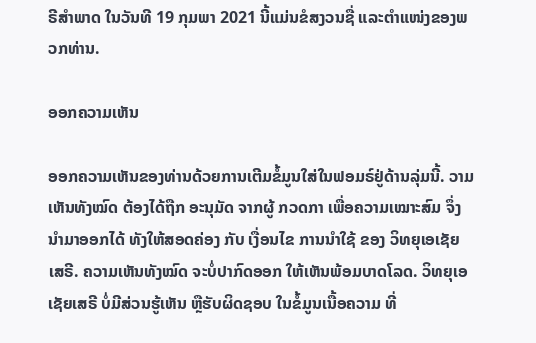ຣີສໍາພາດ ໃນວັນທີ 19 ກຸມພາ 2021 ນີ້ແມ່ນຂໍສງວນຊື່ ແລະຕໍາແໜ່ງຂອງພວກທ່ານ.

ອອກຄວາມເຫັນ

ອອກຄວາມເຫັນຂອງທ່ານດ້ວຍການເຕີມຂໍ້ມູນໃສ່ໃນຟອມຣ໌ຢູ່ດ້ານລຸ່ມນີ້. ວາມເຫັນທັງໝົດ ຕ້ອງໄດ້ຖືກ ອະນຸມັດ ຈາກຜູ້ ກວດກາ ເພື່ອຄວາມເໝາະສົມ ຈຶ່ງນໍາມາອອກໄດ້ ທັງໃຫ້ສອດຄ່ອງ ກັບ ເງື່ອນໄຂ ການນຳໃຊ້ ຂອງ ວິທຍຸເອເຊັຍເສຣີ. ຄວາມເຫັນທັງໝົດ ຈະບໍ່ປາກົດອອກ ໃຫ້ເຫັນພ້ອມບາດໂລດ. ວິທຍຸເອເຊັຍເສຣີ ບໍ່ມີສ່ວນຮູ້ເຫັນ ຫຼືຮັບຜິດຊອບ ໃນຂໍ້ມູນເນື້ອຄວາມ ທີ່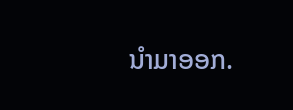ນໍາມາອອກ.